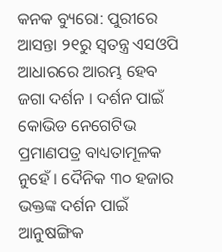କନକ ବ୍ୟୁରୋ: ପୁରୀରେ ଆସନ୍ତା ୨୧ରୁ ସ୍ୱତନ୍ତ୍ର ଏସଓପି ଆଧାରରେ ଆରମ୍ଭ ହେବ ଜଗା ଦର୍ଶନ । ଦର୍ଶନ ପାଇଁ କୋଭିଡ ନେଗେଟିଭ ପ୍ରମାଣପତ୍ର ବାଧ୍ୟତାମୂଳକ ନୁହେଁ । ଦୈନିକ ୩୦ ହଜାର ଭକ୍ତଙ୍କ ଦର୍ଶନ ପାଇଁ ଆନୁଷଙ୍ଗିକ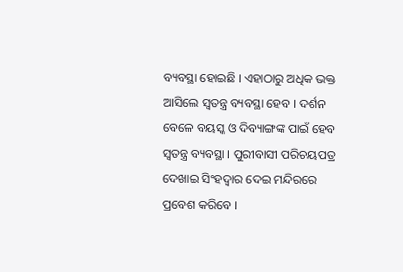ବ୍ୟବସ୍ଥା ହୋଇଛି । ଏହାଠାରୁ ଅଧିକ ଭକ୍ତ ଆସିଲେ ସ୍ୱତନ୍ତ୍ର ବ୍ୟବସ୍ଥା ହେବ । ଦର୍ଶନ ବେଳେ ବୟସ୍କ ଓ ଦିବ୍ୟାଙ୍ଗଙ୍କ ପାଇଁ ହେବ ସ୍ୱତନ୍ତ୍ର ବ୍ୟବସ୍ଥା । ପୁରୀବାସୀ ପରିଚୟପତ୍ର ଦେଖାଇ ସିଂହଦ୍ୱାର ଦେଇ ମନ୍ଦିରରେ ପ୍ରବେଶ କରିବେ ।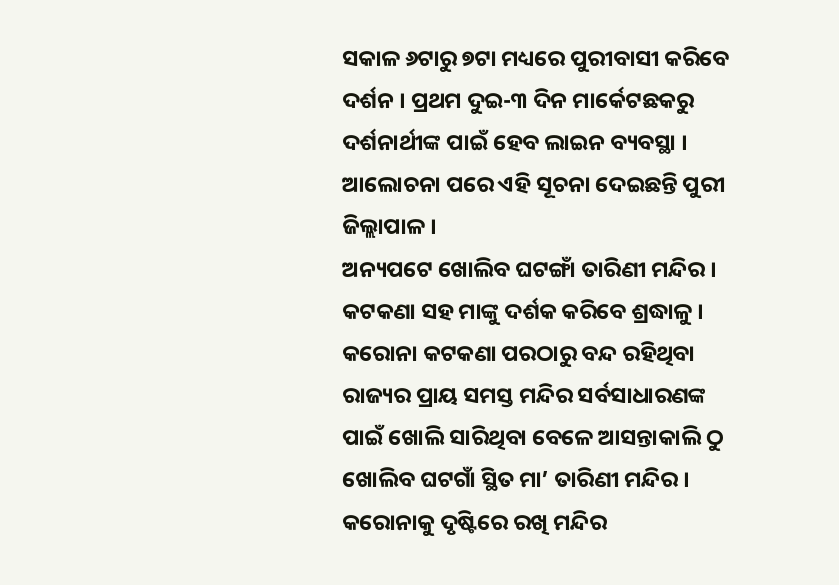ସକାଳ ୬ଟାରୁ ୭ଟା ମଧ୍ୟରେ ପୁରୀବାସୀ କରିବେ ଦର୍ଶନ । ପ୍ରଥମ ଦୁଇ-୩ ଦିନ ମାର୍କେଟଛକରୁ ଦର୍ଶନାର୍ଥୀଙ୍କ ପାଇଁ ହେବ ଲାଇନ ବ୍ୟବସ୍ଥା । ଆଲୋଚନା ପରେ ଏହି ସୂଚନା ଦେଇଛନ୍ତି ପୁରୀ ଜିଲ୍ଲାପାଳ ।
ଅନ୍ୟପଟେ ଖୋଲିବ ଘଟଙ୍ଗାଁ ତାରିଣୀ ମନ୍ଦିର । କଟକଣା ସହ ମାଙ୍କୁ ଦର୍ଶକ କରିବେ ଶ୍ରଦ୍ଧାଳୁ । କରୋନା କଟକଣା ପରଠାରୁ ବନ୍ଦ ରହିଥିବା ରାଜ୍ୟର ପ୍ରାୟ ସମସ୍ତ ମନ୍ଦିର ସର୍ବସାଧାରଣଙ୍କ ପାଇଁ ଖୋଲି ସାରିଥିବା ବେଳେ ଆସନ୍ତାକାଲି ଠୁ ଖୋଲିବ ଘଟଗାଁ ସ୍ଥିତ ମା’ ତାରିଣୀ ମନ୍ଦିର । କରୋନାକୁ ଦୃଷ୍ଟିରେ ରଖି ମନ୍ଦିର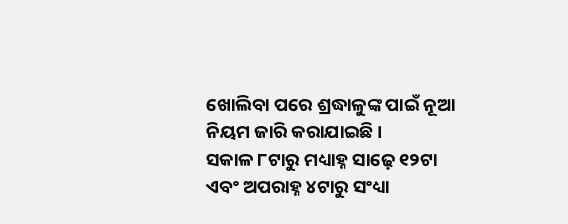ଖୋଲିବା ପରେ ଶ୍ରଦ୍ଧାଳୁଙ୍କ ପାଇଁ ନୂଆ ନିୟମ ଜାରି କରାଯାଇଛି ।
ସକାଳ ୮ଟାରୁ ମଧ୍ୟାହ୍ନ ସାଢ଼େ ୧୨ଟା ଏବଂ ଅପରାହ୍ନ ୪ଟାରୁ ସଂଧ୍ୟା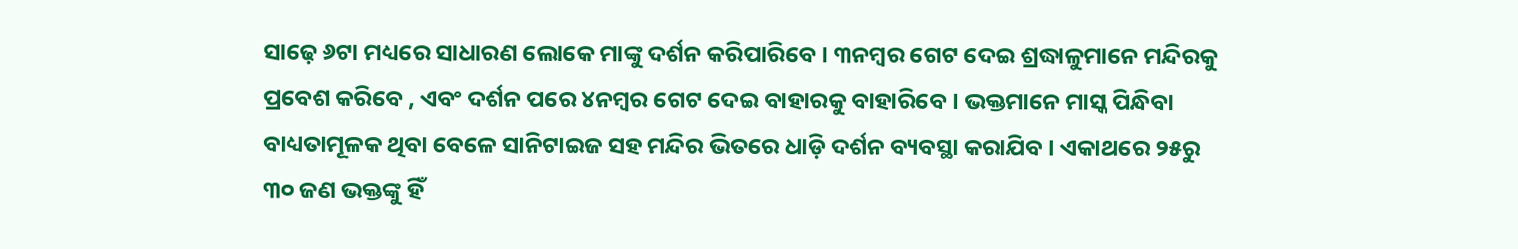ସାଢ଼େ ୬ଟା ମଧ୍ୟରେ ସାଧାରଣ ଲୋକେ ମାଙ୍କୁ ଦର୍ଶନ କରିପାରିବେ । ୩ନମ୍ବର ଗେଟ ଦେଇ ଶ୍ରଦ୍ଧାଳୁମାନେ ମନ୍ଦିରକୁ ପ୍ରବେଶ କରିବେ , ଏବଂ ଦର୍ଶନ ପରେ ୪ନମ୍ବର ଗେଟ ଦେଇ ବାହାରକୁ ବାହାରିବେ । ଭକ୍ତମାନେ ମାସ୍କ ପିନ୍ଧିବା ବାଧ୍ୟତାମୂଳକ ଥିବା ବେଳେ ସାନିଟାଇଜ ସହ ମନ୍ଦିର ଭିତରେ ଧାଡ଼ି ଦର୍ଶନ ବ୍ୟବସ୍ଥା କରାଯିବ । ଏକାଥରେ ୨୫ରୁ ୩୦ ଜଣ ଭକ୍ତଙ୍କୁ ହିଁ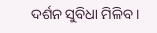ଦର୍ଶନ ସୁବିଧା ମିଳିବ ।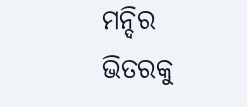ମନ୍ଦିର ଭିତରକୁ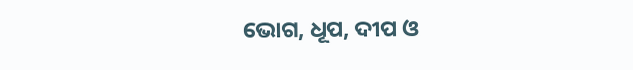ଭୋଗ, ଧୂପ, ଦୀପ ଓ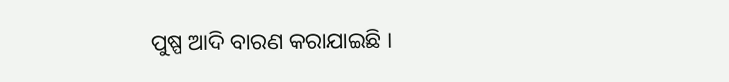ପୁଷ୍ପ ଆଦି ବାରଣ କରାଯାଇଛି ।